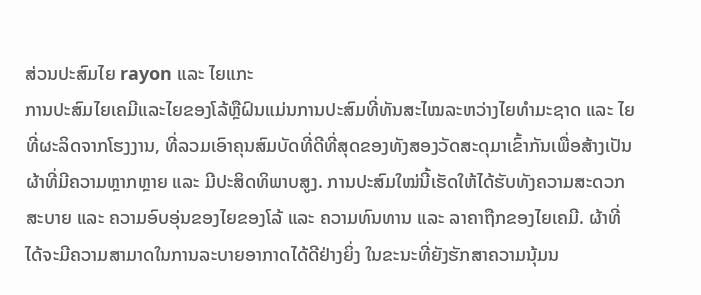ສ່ວນປະສົມໄຍ rayon ແລະ ໄຍແກະ
ການປະສົມໄຍເຄມີແລະໄຍຂອງໂລ້ຫຼືຝົນແມ່ນການປະສົມທີ່ທັນສະໄໝລະຫວ່າງໄຍທຳມະຊາດ ແລະ ໄຍທີ່ຜະລິດຈາກໂຮງງານ, ທີ່ລວມເອົາຄຸນສົມບັດທີ່ດີທີ່ສຸດຂອງທັງສອງວັດສະດຸມາເຂົ້າກັນເພື່ອສ້າງເປັນຜ້າທີ່ມີຄວາມຫຼາກຫຼາຍ ແລະ ມີປະສິດທິພາບສູງ. ການປະສົມໃໝ່ນີ້ເຮັດໃຫ້ໄດ້ຮັບທັງຄວາມສະດວກສະບາຍ ແລະ ຄວາມອົບອຸ່ນຂອງໄຍຂອງໂລ້ ແລະ ຄວາມທົນທານ ແລະ ລາຄາຖືກຂອງໄຍເຄມີ. ຜ້າທີ່ໄດ້ຈະມີຄວາມສາມາດໃນການລະບາຍອາກາດໄດ້ດີຢ່າງຍິ່ງ ໃນຂະນະທີ່ຍັງຮັກສາຄວາມນຸ້ມນ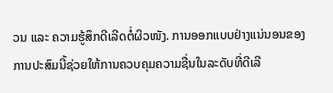ວນ ແລະ ຄວາມຮູ້ສຶກດີເລີດຕໍ່ຜິວໜັງ. ການອອກແບບຢ່າງແນ່ນອນຂອງການປະສົມນີ້ຊ່ວຍໃຫ້ການຄວບຄຸມຄວາມຊື່ນໃນລະດັບທີ່ດີເລີ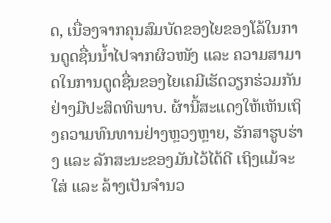ດ, ເນື່ອງຈາກຄຸນສົມບັດຂອງໄຍຂອງໂລ້ໃນການດູດຊື່ນນ້ຳໄປຈາກຜິວໜັງ ແລະ ຄວາມສາມາດໃນການດູດຊື່ນຂອງໄຍເຄມີເຮັດວຽກຮ່ວມກັນຢ່າງມີປະສິດທິພາບ. ຜ້ານີ້ສະແດງໃຫ້ເຫັນເຖິງຄວາມທົນທານຢ່າງຫຼວງຫຼາຍ, ຮັກສາຮູບຮ່າງ ແລະ ລັກສະນະຂອງມັນໄວ້ໄດ້ດີ ເຖິງແມ້ຈະໃສ່ ແລະ ລ້າງເປັນຈຳນວ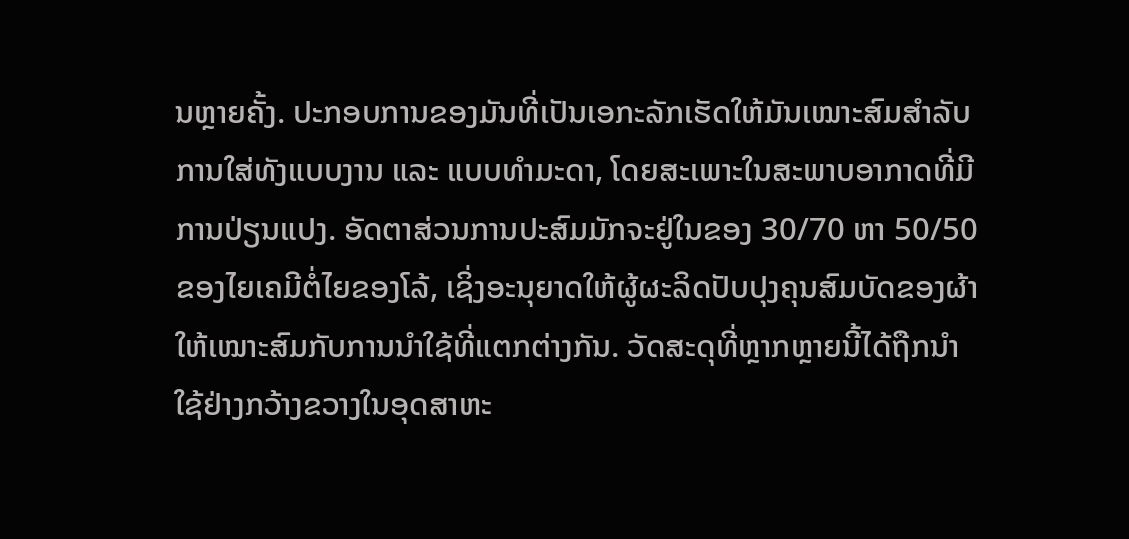ນຫຼາຍຄັ້ງ. ປະກອບການຂອງມັນທີ່ເປັນເອກະລັກເຮັດໃຫ້ມັນເໝາະສົມສຳລັບການໃສ່ທັງແບບງານ ແລະ ແບບທຳມະດາ, ໂດຍສະເພາະໃນສະພາບອາກາດທີ່ມີການປ່ຽນແປງ. ອັດຕາສ່ວນການປະສົມມັກຈະຢູ່ໃນຂອງ 30/70 ຫາ 50/50 ຂອງໄຍເຄມີຕໍ່ໄຍຂອງໂລ້, ເຊິ່ງອະນຸຍາດໃຫ້ຜູ້ຜະລິດປັບປຸງຄຸນສົມບັດຂອງຜ້າໃຫ້ເໝາະສົມກັບການນຳໃຊ້ທີ່ແຕກຕ່າງກັນ. ວັດສະດຸທີ່ຫຼາກຫຼາຍນີ້ໄດ້ຖືກນຳໃຊ້ຢ່າງກວ້າງຂວາງໃນອຸດສາຫະ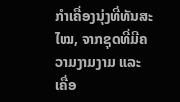ກຳເຄື່ອງນຸ່ງທີ່ທັນສະໄໝ, ຈາກຊຸດທີ່ມີຄວາມງາມງາມ ແລະ ເຄື່ອ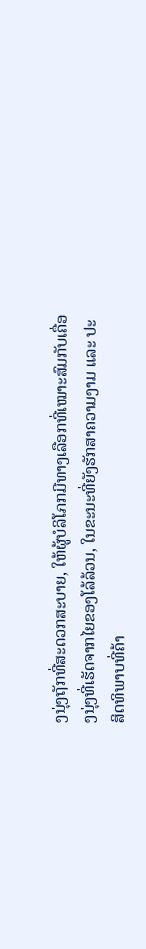ງນຸ່ງຖັກທີ່ສະດວກສະບາຍ, ໃຫ້ຜູ້ບໍລິໂภກມີທາງເລືອກທີ່ເໝາະສົມກັບເຄື່ອງນຸ່ງທີ່ເຮັດຈາກໄຍຂອງໂລ້ລ້ວນ, ໃນຂະນະທີ່ຍັງຮັກສາຄວາມງາມ ແລະ ປະສິດທິພາບທີ່ຄ້າ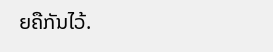ຍຄືກັນໄວ້.